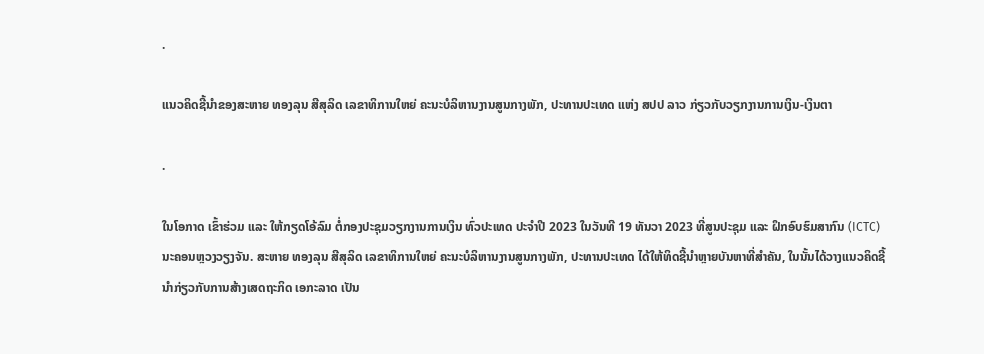.

ແນວຄິດຊີ້ນໍາຂອງສະຫາຍ ທອງລຸນ ສີສຸລິດ ເລຂາທິການໃຫຍ່ ຄະນະບໍລິຫານງານສູນກາງພັກ, ປະທານປະເທດ ແຫ່ງ ສປປ ລາວ ກ່ຽວກັບວຽກງານການເງິນ-ເງິນຕາ

.

ໃນໂອກາດ ເຂົ້າຮ່ວມ ແລະ ໃຫ້ກຽດໂອ້ລົມ ຕໍ່ກອງປະຊຸມວຽກງານການເງິນ ທົ່ວປະເທດ ປະຈໍາປີ 2023 ໃນວັນທີ 19 ທັນວາ 2023 ທີ່ສູນປະຊຸມ ແລະ ຝຶກອົບຮົມສາກົນ (ICTC) ນະຄອນຫຼວງວຽງຈັນ. ສະຫາຍ ທອງລຸນ ສີສຸລິດ ເລຂາທິການໃຫຍ່ ຄະນະບໍລິຫານງານສູນກາງພັກ, ປະທານປະເທດ ໄດ້ໃຫ້ທິດຊີ້ນໍາຫຼາຍບັນຫາທີ່ສໍາຄັນ, ໃນນັ້ນໄດ້ວາງແນວຄິດຊີ້ນໍາກ່ຽວກັບການສ້າງເສດຖະກິດ ເອກະລາດ ເປັນ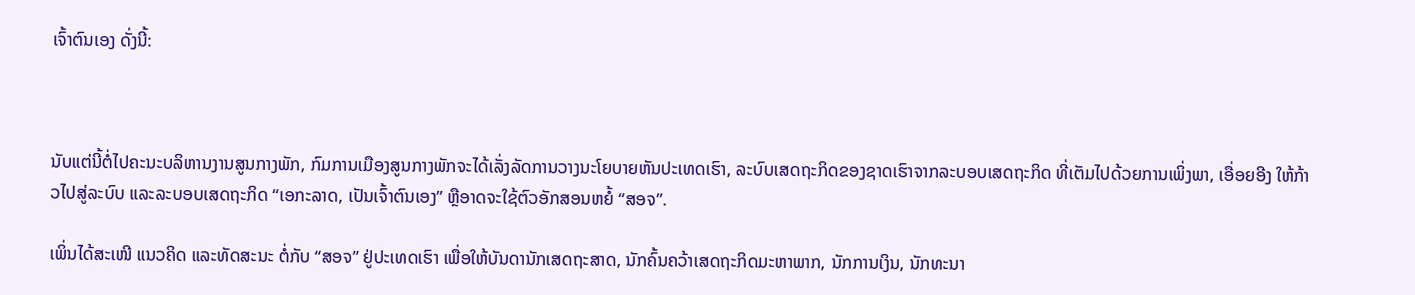ເຈົ້າຕົນເອງ ດັ່ງນີ້:



ນັບແຕ່ນີ້ຕໍ່ໄປຄະນະບລິຫານງານສູນກາງພັກ, ກົມການເມືອງສູນກາງພັກຈະໄດ້ເລັ່ງລັດການວາງນະໂຍບາຍຫັນປະເທດເຮົາ, ລະບົບເສດຖະກິດຂອງຊາດເຮົາຈາກລະບອບເສດຖະກິດ ທີ່ເຕັມໄປດ້ວຍການເພິ່ງພາ, ເອື່ອຍອີງ ໃຫ້ກ້າວໄປສູ່ລະບົບ ແລະລະບອບເສດຖະກິດ “ເອກະລາດ, ເປັນເຈົ້າຕົນເອງ” ຫຼືອາດຈະໃຊ້ຕົວອັກສອນຫຍໍ້ “ສອຈ”.

ເພິ່ນໄດ້ສະເໜີ ແນວຄິດ ແລະທັດສະນະ ຕໍ່ກັບ “ສອຈ” ຢູ່ປະເທດເຮົາ ເພື່ອໃຫ້ບັນດານັກເສດຖະສາດ, ນັກຄົ້ນຄວ້າເສດຖະກິດມະຫາພາກ, ນັກການເງິນ, ນັກທະນາ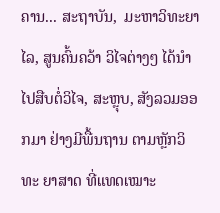ຄານ... ສະຖາບັນ,  ມະຫາວິທະຍາໄລ, ສູນຄົ້ນຄວ້າ ວິໄຈຕ່າງໆ ໄດ້ນຳໄປສືບຕໍ່ວິໄຈ, ສະຫຼຸບ, ສັງລວມອອກມາ ຢ່າງມີພື້ນຖານ ຕາມຫຼັກວິທະ ຍາສາດ ທີ່ແທດເໝາະ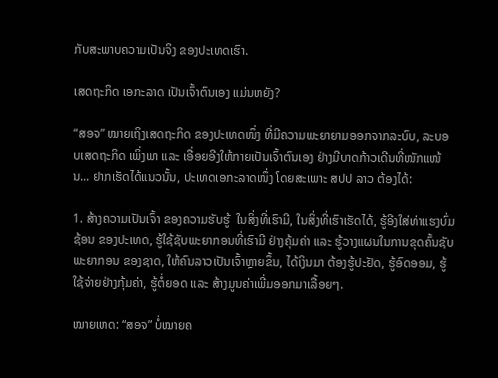ກັບສະພາບຄວາມເປັນຈິງ ຂອງປະເທດເຮົາ.

ເສດຖະກິດ ເອກະລາດ ເປັນເຈົ້າຕົນເອງ ແມ່ນຫຍັງ?

“ສອຈ” ໝາຍເຖິງເສດຖະກິດ ຂອງປະເທດໜຶ່ງ ທີ່ມີຄວາມພະຍາຍາມອອກຈາກລະບົບ, ລະບອບເສດຖະກິດ ເພິ່ງພາ ແລະ ເອື່ອຍອີງໃຫ້ກາຍເປັນເຈົ້າຕົນເອງ ຢ່າງມີບາດກ້າວເດີນທີ່ໜັກແໜ້ນ... ຢາກເຮັດໄດ້ແນວນັ້ນ, ປະເທດເອກະລາດໜຶ່ງ ໂດຍສະເພາະ ສປປ ລາວ ຕ້ອງໄດ້:

1. ສ້າງຄວາມເປັນເຈົ້າ ຂອງຄວາມຮັບຮູ້  ໃນສິ່ງທີ່ເຮົາມີ, ໃນສິ່ງທີ່ເຮົາເຮັດໄດ້, ຮູ້ອີງໃສ່ທ່າແຮງບົ່ມຊ້ອນ ຂອງປະເທດ, ຮູ້ໃຊ້ຊັບພະຍາກອນທີ່ເຮົາມີ ຢ່າງຄຸ້ມຄ່າ ແລະ ຮູ້ວາງແຜນໃນການຂຸດຄົ້ນຊັບພະຍາກອນ ຂອງຊາດ, ໃຫ້ຄົນລາວເປັນເຈົ້າຫຼາຍຂຶ້ນ, ໄດ້ເງິນມາ ຕ້ອງຮູ້ປະຢັດ, ຮູ້ອົດອອມ, ຮູ້ໃຊ້ຈ່າຍຢ່າງກຸ້ມຄ່າ, ຮູ້ຕໍ່ຍອດ ແລະ ສ້າງມູນຄ່າເພີ່ມອອກມາເລື້ອຍໆ.

ໝາຍເຫດ: “ສອຈ” ບໍ່ໝາຍຄ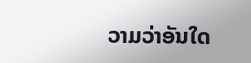ວາມວ່າອັນໃດ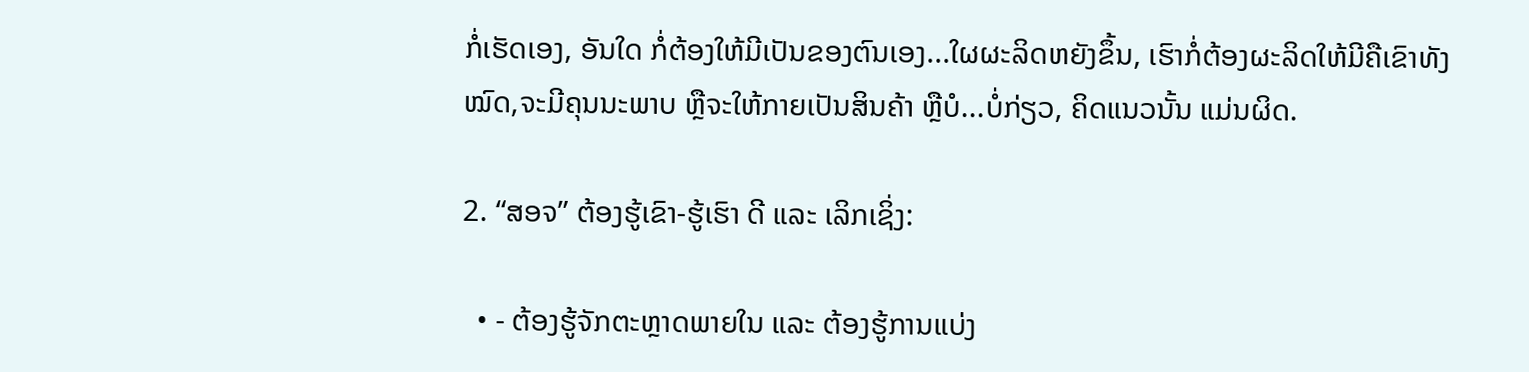ກໍ່ເຮັດເອງ, ອັນໃດ ກໍ່ຕ້ອງໃຫ້ມີເປັນຂອງຕົນເອງ...ໃຜຜະລິດຫຍັງຂຶ້ນ, ເຮົາກໍ່ຕ້ອງຜະລິດໃຫ້ມີຄືເຂົາທັງໝົດ,ຈະມີຄຸນນະພາບ ຫຼືຈະໃຫ້ກາຍເປັນສິນຄ້າ ຫຼືບໍ...ບໍ່ກ່ຽວ, ຄິດແນວນັ້ນ ແມ່ນຜິດ.

2. “ສອຈ” ຕ້ອງຮູ້ເຂົາ-ຮູ້ເຮົາ ດີ ແລະ ເລິກເຊິ່ງ:

  • - ຕ້ອງຮູ້ຈັກຕະຫຼາດພາຍໃນ ແລະ ຕ້ອງຮູ້ການແບ່ງ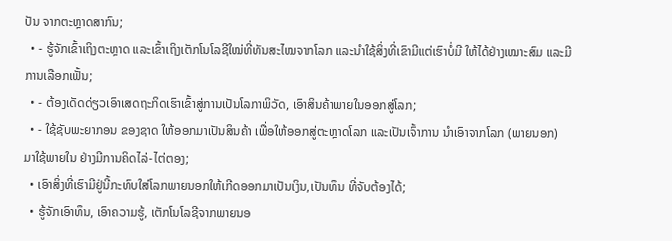ປັນ ຈາກຕະຫຼາດສາກົນ;
  • - ຮູ້ຈັກເຂົ້າເຖິງຕະຫຼາດ ແລະເຂົ້າເຖິງເຕັກໂນໂລຊີໃໝ່ທີ່ທັນສະໄໝຈາກໂລກ ແລະນຳໃຊ້ສິ່ງທີ່ເຂົາມີແຕ່ເຮົາບໍ່ມີ ໃຫ້ໄດ້ຢ່າງເໝາະສົມ ແລະມີການເລືອກເຟັ້ນ;
  • - ຕ້ອງເດັດດ່ຽວເອົາເສດຖະກິດເຮົາເຂົ້າສູ່ການເປັນໂລກາພິວັດ, ເອົາສິນຄ້າພາຍໃນອອກສູ່ໂລກ;
  • - ໃຊ້ຊັບພະຍາກອນ ຂອງຊາດ ໃຫ້ອອກມາເປັນສິນຄ້າ ເພື່ອໃຫ້ອອກສູ່ຕະຫຼາດໂລກ ແລະເປັນເຈົ້າການ ນຳເອົາຈາກໂລກ (ພາຍນອກ) ມາໃຊ້ພາຍໃນ ຢ່າງມີການຄິດໄລ່-ໄຕ່ຕອງ;
  • ເອົາສິ່ງທີ່ເຮົາມີຢູ່ນີ້ກະທົບໃສ່ໂລກພາຍນອກໃຫ້ເກີດອອກມາເປັນເງິນ,ເປັນທຶນ ທີ່ຈັບຕ້ອງໄດ້;
  • ຮູ້ຈັກເອົາທຶນ, ເອົາຄວາມຮູ້, ເຕັກໂນໂລຊີຈາກພາຍນອ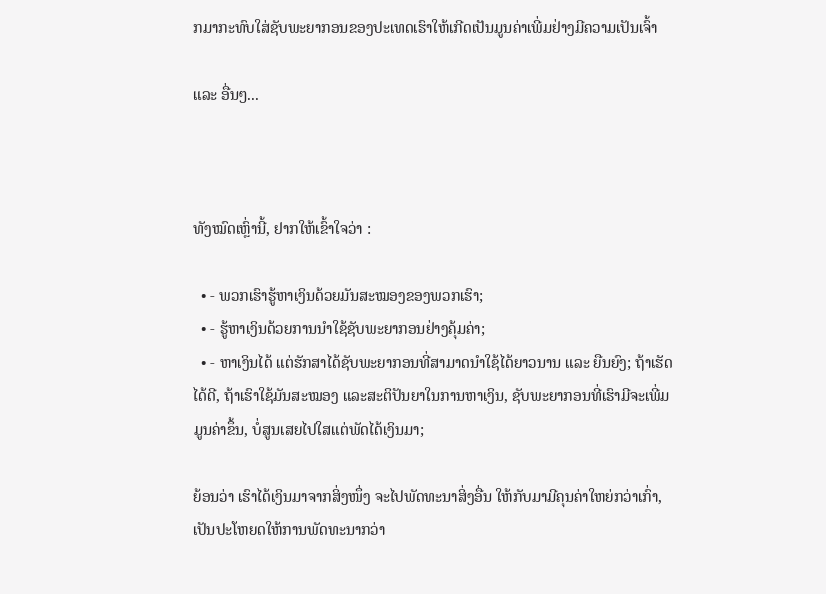ກມາກະທົບໃສ່ຊັບພະຍາກອນຂອງປະເທດເຮົາໃຫ້ເກີດເປັນມູນຄ່າເພີ່ມຢ່າງມີຄວາມເປັນເຈົ້າ

ແລະ ອື່ນໆ...



ທັງໝົດເຫຼົ່ານີ້, ຢາກໃຫ້ເຂົ້າໃຈວ່າ :

  • - ພວກເຮົາຮູ້ຫາເງິນດ້ວຍມັນສະໝອງຂອງພວກເຮົາ;
  • - ຮູ້ຫາເງິນດ້ວຍການນຳໃຊ້ຊັບພະຍາກອນຢ່າງຄຸ້ມຄ່າ;
  • - ຫາເງິນໄດ້ ແຕ່ຮັກສາໄດ້ຊັບພະຍາກອນທີ່ສາມາດນໍາໃຊ້ໄດ້ຍາວນານ ແລະ ຍືນຍົງ; ຖ້າເຮັດໄດ້ດີ, ຖ້າເຮົາໃຊ້ມັນສະໝອງ ແລະສະຕິປັນຍາໃນການຫາເງິນ, ຊັບພະຍາກອນທີ່ເຮົາມີຈະເພີ່ມມູນຄ່າຂຶ້ນ, ບໍ່ສູນເສຍໄປໃສແຕ່ພັດໄດ້ເງິນມາ;

ຍ້ອນວ່າ ເຮົາໄດ້ເງິນມາຈາກສິ່ງໜຶ່ງ ຈະໄປພັດທະນາສິ່ງອື່ນ ໃຫ້ກັບມາມີຄຸນຄ່າໃຫຍ່ກວ່າເກົ່າ, ເປັນປະໂຫຍດໃຫ້ການພັດທະນາກວ່າ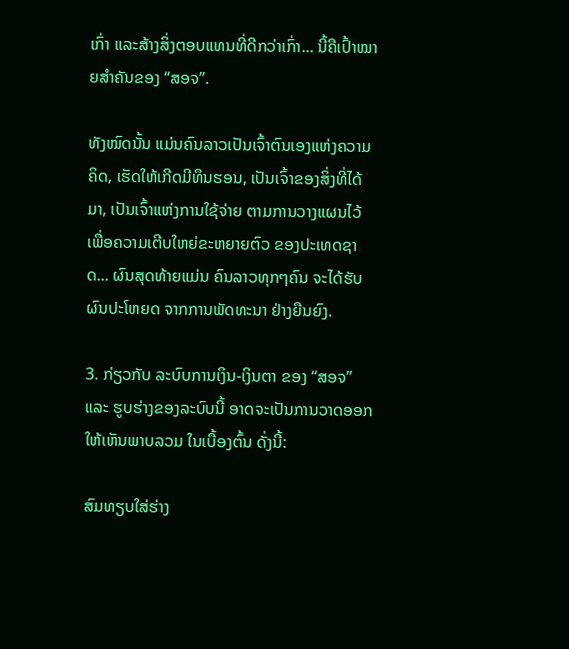ເກົ່າ ແລະສ້າງສິ່ງຕອບແທນທີ່ດີກວ່າເກົ່າ... ນີ້ຄືເປົ້າໝາຍສຳຄັນຂອງ “ສອຈ”.

ທັງໝົດນັ້ນ ແມ່ນຄົນລາວເປັນເຈົ້າຕົນເອງແຫ່ງຄວາມຄິດ, ເຮັດໃຫ້ເກີດມີທຶນຮອນ, ເປັນເຈົ້າຂອງສິ່ງທີ່ໄດ້ມາ, ເປັນເຈົ້າແຫ່ງການໃຊ້ຈ່າຍ ຕາມການວາງແຜນໄວ້ ເພື່ອຄວາມເຕີບໃຫຍ່ຂະຫຍາຍຕົວ ຂອງປະເທດຊາດ... ຜົນສຸດທ້າຍແມ່ນ ຄົນລາວທຸກໆຄົນ ຈະໄດ້ຮັບຜົນປະໂຫຍດ ຈາກການພັດທະນາ ຢ່າງຍືນຍົງ.

3. ກ່ຽວກັບ ລະບົບການເງິນ-ເງິນຕາ ຂອງ “ສອຈ” ແລະ ຮູບຮ່າງຂອງລະບົບນີ້ ອາດຈະເປັນການວາດອອກໃຫ້ເຫັນພາບລວມ ໃນເບື້ອງຕົ້ນ ດັ່ງນີ້:

ສົມທຽບໃສ່ຮ່າງ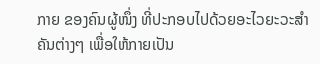ກາຍ ຂອງຄົນຜູ້ໜຶ່ງ ທີ່ປະກອບໄປດ້ວຍອະໄວຍະວະສຳ ຄັນຕ່າງໆ ເພື່ອໃຫ້ກາຍເປັນ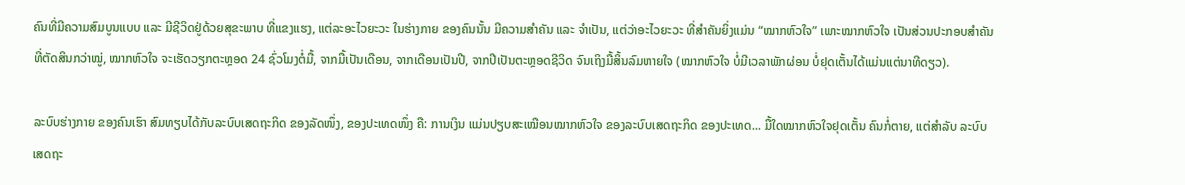ຄົນທີ່ມີຄວາມສົມບູນແບບ ແລະ ມີຊີວິດຢູ່ດ້ວຍສຸຂະພາບ ທີ່ແຂງແຮງ, ແຕ່ລະອະໄວຍະວະ ໃນຮ່າງກາຍ ຂອງຄົນນັ້ນ ມີຄວາມສຳຄັນ ແລະ ຈຳເປັນ, ແຕ່ວ່າອະໄວຍະວະ ທີ່ສຳຄັນຍິ່ງແມ່ນ “ໝາກຫົວໃຈ” ເພາະໝາກຫົວໃຈ ເປັນສ່ວນປະກອບສຳຄັນທີ່ຕັດສິນກວ່າໝູ່, ໝາກຫົວໃຈ ຈະເຮັດວຽກຕະຫຼອດ 24 ຊົ່ວໂມງຕໍ່ມື້, ຈາກມື້ເປັນເດືອນ, ຈາກເດືອນເປັນປີ, ຈາກປີເປັນຕະຫຼອດຊີວິດ ຈົນເຖິງມື້ສິ້ນລົມຫາຍໃຈ (ໝາກຫົວໃຈ ບໍ່ມີເວລາພັກຜ່ອນ ບໍ່ຢຸດເຕັ້ນໄດ້ແມ່ນແຕ່ນາທີດຽວ).

ລະບົບຮ່າງກາຍ ຂອງຄົນເຮົາ ສົມທຽບໄດ້ກັບລະບົບເສດຖະກິດ ຂອງລັດໜຶ່ງ, ຂອງປະເທດໜຶ່ງ ຄື: ການເງິນ ແມ່ນປຽບສະເໝືອນໝາກຫົວໃຈ ຂອງລະບົບເສດຖະກິດ ຂອງປະເທດ... ມື້ໃດໝາກຫົວໃຈຢຸດເຕັ້ນ ຄົນກໍ່ຕາຍ, ແຕ່ສຳລັບ ລະບົບເສດຖະ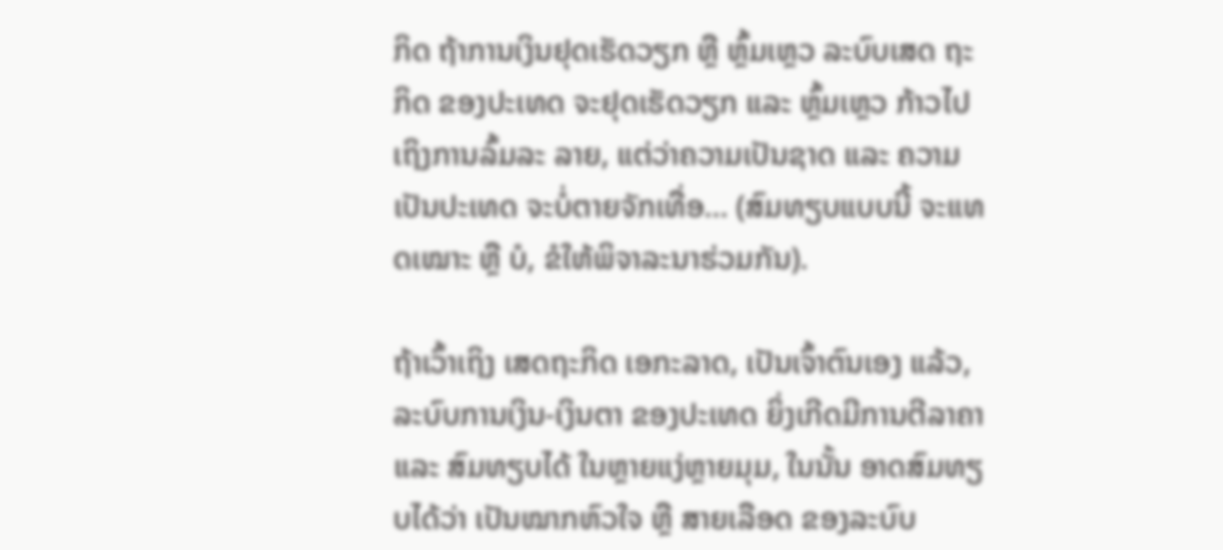ກິດ ຖ້າການເງິນຢຸດເຮັດວຽກ ຫຼື ຫຼົ້ມເຫຼວ ລະບົບເສດ ຖະກິດ ຂອງປະເທດ ຈະຢຸດເຮັດວຽກ ແລະ ຫຼົ້ມເຫຼວ ກ້າວໄປເຖິງການລົ້ມລະ ລາຍ, ແຕ່ວ່າຄວາມເປັນຊາດ ແລະ ຄວາມເປັນປະເທດ ຈະບໍ່ຕາຍຈັກເທື່ອ... (ສົມທຽບແບບນີ້ ຈະແທດເໝາະ ຫຼື ບໍ, ຂໍໃຫ້ພິຈາລະນາຮ່ວມກັນ).

ຖ້າເວົ້າເຖິງ ເສດຖະກິດ ເອກະລາດ, ເປັນເຈົ້າຕົນເອງ ແລ້ວ, ລະບົບການເງິນ-ເງິນຕາ ຂອງປະເທດ ຍິ່ງເກີດມີການຕີລາຄາ ແລະ ສົມທຽບໄດ້ ໃນຫຼາຍແງ່ຫຼາຍມຸມ, ໃນນັ້ນ ອາດສົມທຽບໄດ້ວ່າ ເປັນໝາກຫົວໃຈ ຫຼື ສາຍເລືອດ ຂອງລະບົບ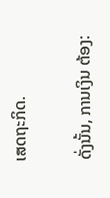ເສດຖະກິດ.

ດັ່ງນັ້ນ, ການເງິນ ຕ້ອງ: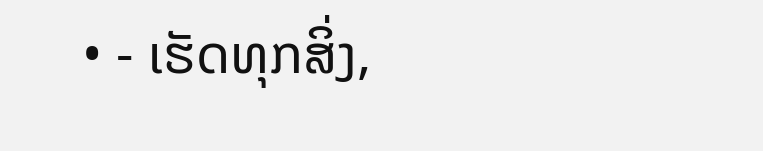• - ເຮັດທຸກສິ່ງ,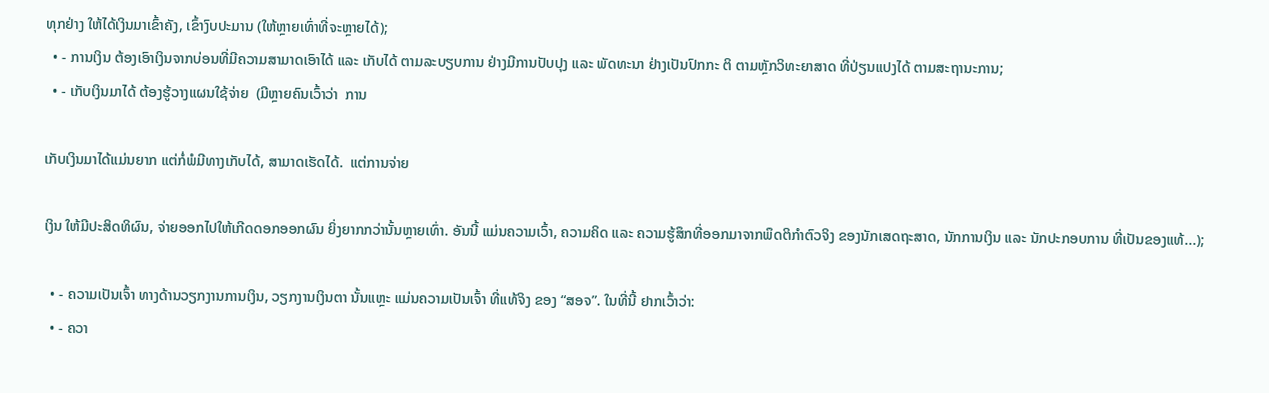ທຸກຢ່າງ ໃຫ້ໄດ້ເງິນມາເຂົ້າຄັງ, ເຂົ້າງົບປະມານ (ໃຫ້ຫຼາຍເທົ່າທີ່ຈະຫຼາຍໄດ້);
  • - ການເງິນ ຕ້ອງເອົາເງິນຈາກບ່ອນທີ່ມີຄວາມສາມາດເອົາໄດ້ ແລະ ເກັບໄດ້ ຕາມລະບຽບການ ຢ່າງມີການປັບປຸງ ແລະ ພັດທະນາ ຢ່າງເປັນປົກກະ ຕິ ຕາມຫຼັກວິທະຍາສາດ ທີ່ປ່ຽນແປງໄດ້ ຕາມສະຖານະການ;
  • - ເກັບເງິນມາໄດ້ ຕ້ອງຮູ້ວາງແຜນໃຊ້ຈ່າຍ  (ມີຫຼາຍຄົນເວົ້າວ່າ  ການ

ເກັບເງິນມາໄດ້ແມ່ນຍາກ ແຕ່ກໍ່ພໍມີທາງເກັບໄດ້, ສາມາດເຮັດໄດ້.  ແຕ່ການຈ່າຍ

ເງິນ ໃຫ້ມີປະສິດທິຜົນ, ຈ່າຍອອກໄປໃຫ້ເກີດດອກອອກຜົນ ຍິ່ງຍາກກວ່ານັ້ນຫຼາຍເທົ່າ. ອັນນີ້ ແມ່ນຄວາມເວົ້າ, ຄວາມຄິດ ແລະ ຄວາມຮູ້ສຶກທີ່ອອກມາຈາກພຶດຕິກຳຕົວຈິງ ຂອງນັກເສດຖະສາດ, ນັກການເງິນ ແລະ ນັກປະກອບການ ທີ່ເປັນຂອງແທ້...);

  • - ຄວາມເປັນເຈົ້າ ທາງດ້ານວຽກງານການເງິນ, ວຽກງານເງິນຕາ ນັ້ນແຫຼະ ແມ່ນຄວາມເປັນເຈົ້າ ທີ່ແທ້ຈິງ ຂອງ “ສອຈ”. ໃນທີ່ນີ້ ຢາກເວົ້າວ່າ:
  • - ຄວາ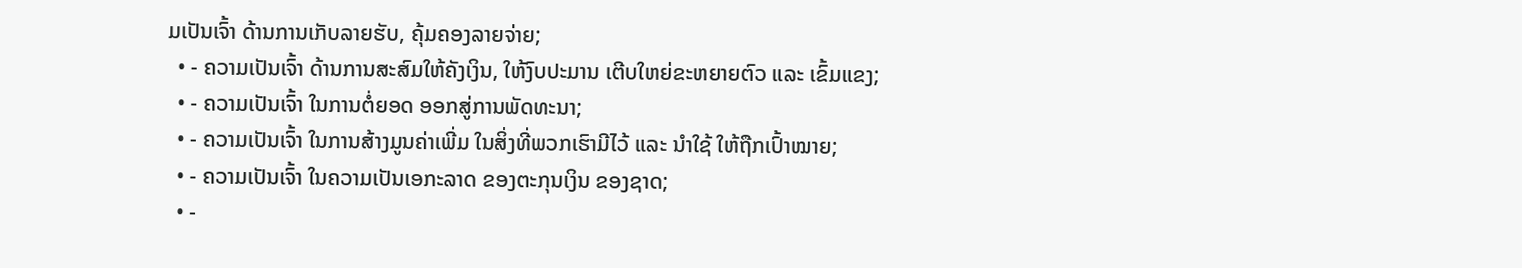ມເປັນເຈົ້າ ດ້ານການເກັບລາຍຮັບ, ຄຸ້ມຄອງລາຍຈ່າຍ;
  • - ຄວາມເປັນເຈົ້າ ດ້ານການສະສົມໃຫ້ຄັງເງິນ, ໃຫ້ງົບປະມານ ເຕີບໃຫຍ່ຂະຫຍາຍຕົວ ແລະ ເຂົ້ມແຂງ;
  • - ຄວາມເປັນເຈົ້າ ໃນການຕໍ່ຍອດ ອອກສູ່ການພັດທະນາ;
  • - ຄວາມເປັນເຈົ້າ ໃນການສ້າງມູນຄ່າເພີ່ມ ໃນສິ່ງທີ່ພວກເຮົາມີໄວ້ ແລະ ນຳໃຊ້ ໃຫ້ຖືກເປົ້າໝາຍ;
  • - ຄວາມເປັນເຈົ້າ ໃນຄວາມເປັນເອກະລາດ ຂອງຕະກຸນເງິນ ຂອງຊາດ;
  • -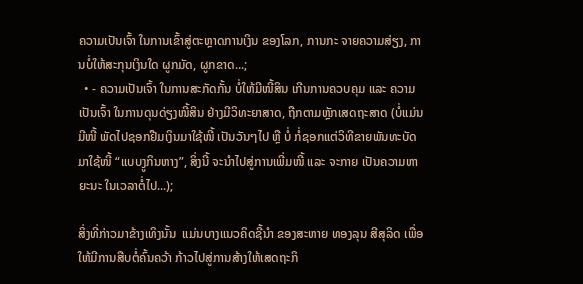ຄວາມເປັນເຈົ້າ ໃນການເຂົ້າສູ່ຕະຫຼາດການເງິນ ຂອງໂລກ, ການກະ ຈາຍຄວາມສ່ຽງ, ການບໍ່ໃຫ້ສະກຸນເງິນໃດ ຜູກມັດ, ຜູກຂາດ...;
  • - ຄວາມເປັນເຈົ້າ ໃນການສະກັດກັ້ນ ບໍ່ໃຫ້ມີໜີ້ສິນ ເກີນການຄວບຄຸມ ແລະ ຄວາມເປັນເຈົ້າ ໃນການດຸນດ່ຽງໜີ້ສິນ ຢ່າງມີວິທະຍາສາດ, ຖືກຕາມຫຼັກເສດຖະສາດ (ບໍ່ແມ່ນມີໜີ້ ພັດໄປຊອກຢືມເງິນມາໃຊ້ໜີ້ ເປັນວັນໆໄປ ຫຼື ບໍ່ ກໍ່ຊອກແຕ່ວິທີຂາຍພັນທະບັດ ມາໃຊ້ໜີ້ “ແບບງູກິນຫາງ”, ສິ່ງນີ້ ຈະນຳໄປສູ່ການເພີ່ມໜີ້ ແລະ ຈະກາຍ ເປັນຄວາມຫາຍະນະ ໃນເວລາຕໍ່ໄປ...);

ສິ່ງທີ່ກ່າວມາຂ້າງເທິງນັ້ນ  ແມ່ນບາງແນວຄິດຊີ້ນໍາ ຂອງສະຫາຍ ທອງລຸນ ສີສຸລິດ ເພື່ອໃຫ້ມີການສືບຕໍ່ຄົ້ນຄວ້າ ກ້າວໄປສູ່ການສ້າງໃຫ້ເສດຖະກິ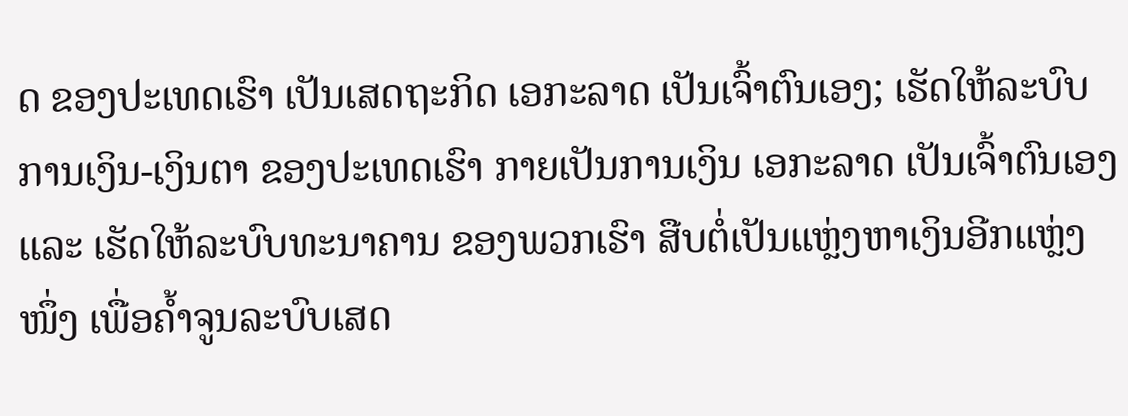ດ ຂອງປະເທດເຮົາ ເປັນເສດຖະກິດ ເອກະລາດ ເປັນເຈົ້າຕົນເອງ; ເຮັດໃຫ້ລະບົບການເງິນ-ເງິນຕາ ຂອງປະເທດເຮົາ ກາຍເປັນການເງິນ ເອກະລາດ ເປັນເຈົ້າຕົນເອງ ແລະ ເຮັດໃຫ້ລະບົບທະນາຄານ ຂອງພວກເຮົາ ສືບຕໍ່ເປັນແຫຼ່ງຫາເງິນອີກແຫຼ່ງໜຶ່ງ ເພື່ອຄໍ້າຈູນລະບົບເສດ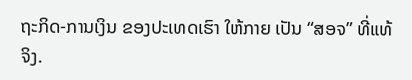ຖະກິດ-ການເງິນ ຂອງປະເທດເຮົາ ໃຫ້ກາຍ ເປັນ “ສອຈ” ທີ່ແທ້ຈິງ.